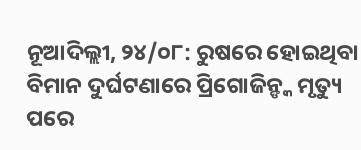ନୂଆଦିଲ୍ଲୀ, ୨୪/୦୮: ରୁଷରେ ହୋଇଥିବା ବିମାନ ଦୁର୍ଘଟଣାରେ ପ୍ରିଗୋଜିନ୍ଙ୍କ ମୃତ୍ୟୁ ପରେ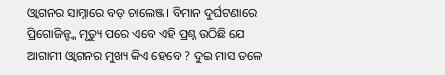ଓ୍ବାଗନର ସାମ୍ନାରେ ବଡ଼ ଚାଲେଞ୍ଜ। ବିମାନ ଦୁର୍ଘଟଣାରେ ପ୍ରିଗୋଜିନ୍ଙ୍କ ମୃତ୍ୟୁ ପରେ ଏବେ ଏହି ପ୍ରଶ୍ନ ଉଠିଛି ଯେ ଆଗାମୀ ଓ୍ବାଗନର ମୁଖ୍ୟ କିଏ ହେବେ ? ଦୁଇ ମାସ ତଳେ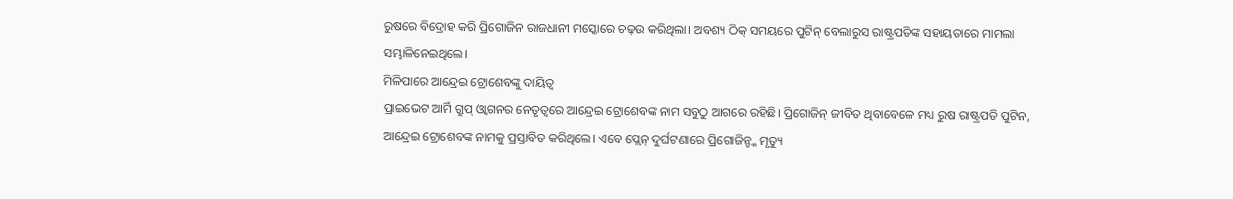ରୁଷରେ ବିଦ୍ରୋହ କରି ପ୍ରିଗୋଜିନ ରାଜଧାନୀ ମସ୍କୋରେ ଚଢ଼ଉ କରିଥିଲା। ଅବଶ୍ୟ ଠିକ୍ ସମୟରେ ପୁଟିନ୍ ବେଲାରୁସ ରାଷ୍ଟ୍ରପତିଙ୍କ ସହାୟତାରେ ମାମଲା ସମ୍ଭାଳିନେଇଥିଲେ।
ମିଳିପାରେ ଆନ୍ଦ୍ରେଇ ଟ୍ରୋଶେବଙ୍କୁ ଦାୟିତ୍ଵ
ପ୍ରାଇଭେଟ ଆର୍ମି ଗ୍ରୁପ୍ ଓ୍ବାଗନର ନେତୃତ୍ବରେ ଆନ୍ଦ୍ରେଇ ଟ୍ରୋଶେବଙ୍କ ନାମ ସବୁଠୁ ଆଗରେ ରହିଛି। ପ୍ରିଗୋଜିନ୍ ଜୀବିତ ଥିବାବେଳେ ମଧ୍ୟ ରୁଷ ରାଷ୍ଟ୍ରପତି ପୁଟିନ, ଆନ୍ଦ୍ରେଇ ଟ୍ରୋଶେବଙ୍କ ନାମକୁ ପ୍ରସ୍ତାବିତ କରିଥିଲେ। ଏବେ ପ୍ଲେନ୍ ଦୁର୍ଘଟଣାରେ ପ୍ରିଗୋଜିନ୍ଙ୍କ ମୃତ୍ୟୁ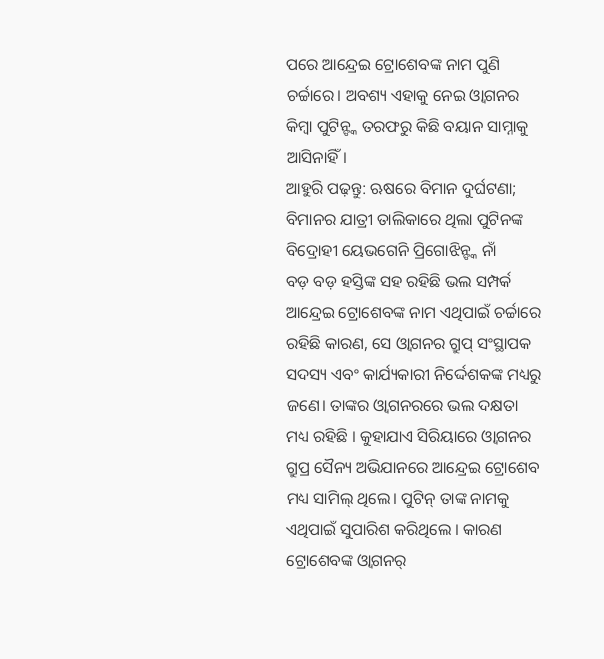ପରେ ଆନ୍ଦ୍ରେଇ ଟ୍ରୋଶେବଙ୍କ ନାମ ପୁଣି ଚର୍ଚ୍ଚାରେ। ଅବଶ୍ୟ ଏହାକୁ ନେଇ ଓ୍ବାଗନର କିମ୍ବା ପୁଟିନ୍ଙ୍କ ତରଫରୁ କିଛି ବୟାନ ସାମ୍ନାକୁ ଆସିନାହିଁ।
ଆହୁରି ପଢ଼ନ୍ତୁ: ଋଷରେ ବିମାନ ଦୁର୍ଘଟଣା; ବିମାନର ଯାତ୍ରୀ ତାଲିକାରେ ଥିଲା ପୁଟିନଙ୍କ ବିଦ୍ରୋହୀ ୟେଭଗେନି ପ୍ରିଗୋଝିନ୍ଙ୍କ ନାଁ
ବଡ଼ ବଡ଼ ହସ୍ତିଙ୍କ ସହ ରହିଛି ଭଲ ସମ୍ପର୍କ
ଆନ୍ଦ୍ରେଇ ଟ୍ରୋଶେବଙ୍କ ନାମ ଏଥିପାଇଁ ଚର୍ଚ୍ଚାରେ ରହିଛି କାରଣ, ସେ ଓ୍ବାଗନର ଗ୍ରୁପ୍ ସଂସ୍ଥାପକ ସଦସ୍ୟ ଏବଂ କାର୍ଯ୍ୟକାରୀ ନିର୍ଦ୍ଦେଶକଙ୍କ ମଧ୍ୟରୁ ଜଣେ। ତାଙ୍କର ଓ୍ବାଗନରରେ ଭଲ ଦକ୍ଷତା ମଧ୍ୟ ରହିଛି । କୁହାଯାଏ ସିରିୟାରେ ଓ୍ବାଗନର ଗ୍ରୁପ୍ର ସୈନ୍ୟ ଅଭିଯାନରେ ଆନ୍ଦ୍ରେଇ ଟ୍ରୋଶେବ ମଧ୍ୟ ସାମିଲ୍ ଥିଲେ। ପୁଟିନ୍ ତାଙ୍କ ନାମକୁ ଏଥିପାଇଁ ସୁପାରିଶ କରିଥିଲେ । କାରଣ ଟ୍ରୋଶେବଙ୍କ ଓ୍ବାଗନର୍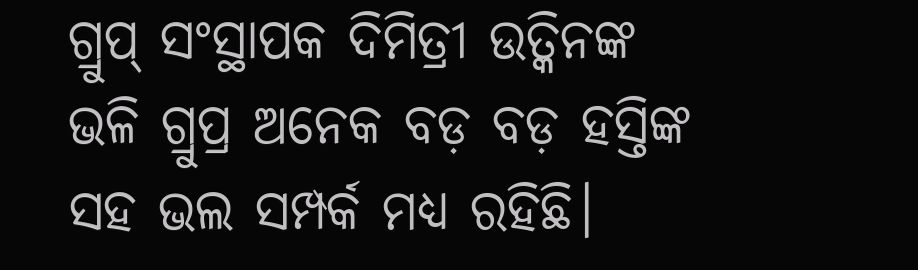ଗ୍ରୁପ୍ ସଂସ୍ଥାପକ ଦିମିତ୍ରୀ ଉତ୍କିନଙ୍କ ଭଳି ଗ୍ରୁପ୍ର ଅନେକ ବଡ଼ ବଡ଼ ହସ୍ତିଙ୍କ ସହ ଭଲ ସମ୍ପର୍କ ମଧ୍ୟ ରହିଛି।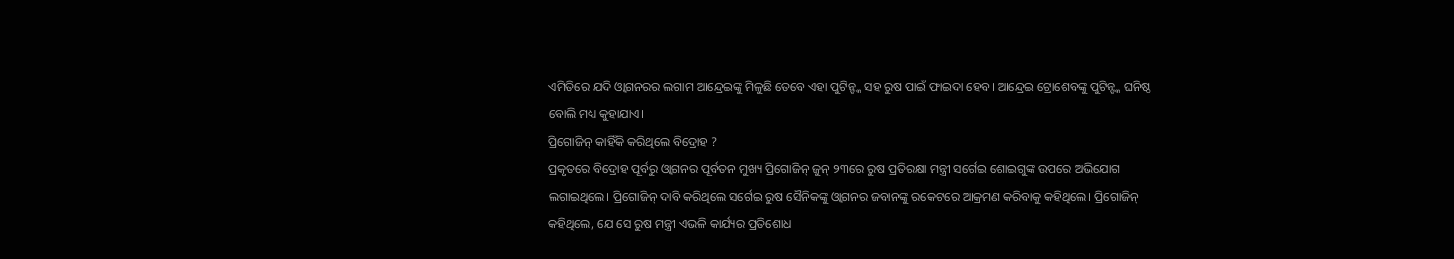ଏମିତିରେ ଯଦି ଓ୍ବାଗନରର ଲଗାମ ଆନ୍ଦ୍ରେଇଙ୍କୁ ମିଳୁଛି ତେବେ ଏହା ପୁଟିନ୍ଙ୍କ ସହ ରୁଷ ପାଇଁ ଫାଇଦା ହେବ। ଆନ୍ଦ୍ରେଇ ଟ୍ରୋଶେବଙ୍କୁ ପୁଟିନ୍ଙ୍କ ଘନିଷ୍ଠ ବୋଲି ମଧ୍ୟ କୁହାଯାଏ।
ପ୍ରିଗୋଜିନ୍ କାହିଁକି କରିଥିଲେ ବିଦ୍ରୋହ ?
ପ୍ରକୃତରେ ବିଦ୍ରୋହ ପୂର୍ବରୁ ଓ୍ବାଗନର ପୂର୍ବତନ ମୁଖ୍ୟ ପ୍ରିଗୋଜିନ୍ ଜୁନ୍ ୨୩ରେ ରୁଷ ପ୍ରତିରକ୍ଷା ମନ୍ତ୍ରୀ ସର୍ଗେଇ ଶୋଇଗୁଙ୍କ ଉପରେ ଅଭିଯୋଗ ଲଗାଇଥିଲେ। ପ୍ରିଗୋଜିନ୍ ଦାବି କରିଥିଲେ ସର୍ଗେଇ ରୁଷ ସୈନିକଙ୍କୁ ଓ୍ବାଗନର ଜବାନଙ୍କୁ ରକେଟରେ ଆକ୍ରମଣ କରିବାକୁ କହିଥିଲେ। ପ୍ରିଗୋଜିନ୍ କହିଥିଲେ, ଯେ ସେ ରୁଷ ମନ୍ତ୍ରୀ ଏଭଳି କାର୍ଯ୍ୟର ପ୍ରତିଶୋଧ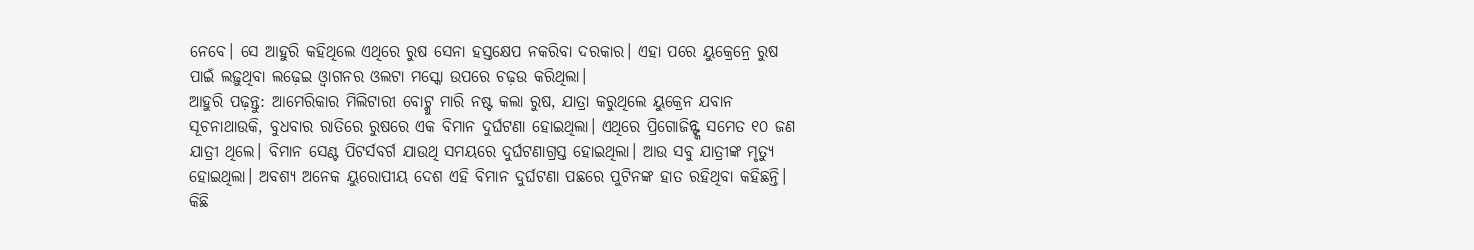ନେବେ। ସେ ଆହୁରି କହିଥିଲେ ଏଥିରେ ରୁଷ ସେନା ହସ୍ତକ୍ଷେପ ନକରିବା ଦରକାର। ଏହା ପରେ ୟୁକ୍ରେନ୍ରେ ରୁଷ ପାଇଁ ଲଢ଼ୁଥିବା ଲଢ଼େଇ ଓ୍ବାଗନର ଓଲଟା ମସ୍କୋ ଉପରେ ଚଢ଼ଉ କରିଥିଲା।
ଆହୁରି ପଢ଼ନ୍ତୁ: ଆମେରିକାର ମିଲିଟାରୀ ବୋଟ୍କୁ ମାରି ନଷ୍ଟ କଲା ରୁଷ, ଯାତ୍ରା କରୁଥିଲେ ୟୁକ୍ରେନ ଯବାନ
ସୂଚନାଥାଉକି, ବୁଧବାର ରାତିରେ ରୁଷରେ ଏକ ବିମାନ ଦୁର୍ଘଟଣା ହୋଇଥିଲା। ଏଥିରେ ପ୍ରିଗୋଜିନ୍ଙ୍କ ସମେତ ୧୦ ଜଣ ଯାତ୍ରୀ ଥିଲେ। ବିମାନ ସେଣ୍ଟ ପିଟର୍ସବର୍ଗ ଯାଉଥି ସମୟରେ ଦୁର୍ଘଟଣାଗ୍ରସ୍ତ ହୋଇଥିଲା। ଆଉ ସବୁ ଯାତ୍ରୀଙ୍କ ମୃତ୍ୟୁ ହୋଇଥିଲା। ଅବଶ୍ୟ ଅନେକ ୟୁରୋପୀୟ ଦେଶ ଏହି ବିମାନ ଦୁର୍ଘଟଣା ପଛରେ ପୁଟିନଙ୍କ ହାତ ରହିଥିବା କହିଛନ୍ତି। କିଛି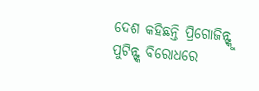ଦେଶ କହିଛନ୍ତି ପ୍ରିଗୋଜିନ୍ଙ୍କୁ ପୁଟିନ୍ଙ୍କ ବିରୋଧରେ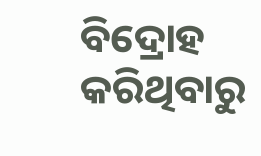ବିଦ୍ରୋହ କରିଥିବାରୁ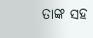ତାଙ୍କ ସହ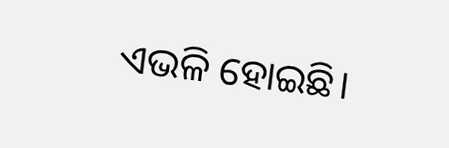ଏଭଳି ହୋଇଛି।